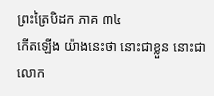ព្រះត្រៃបិដក ភាគ ៣៤
កើតឡើង យ៉ាងនេះថា នោះជាខ្លួន នោះជាលោក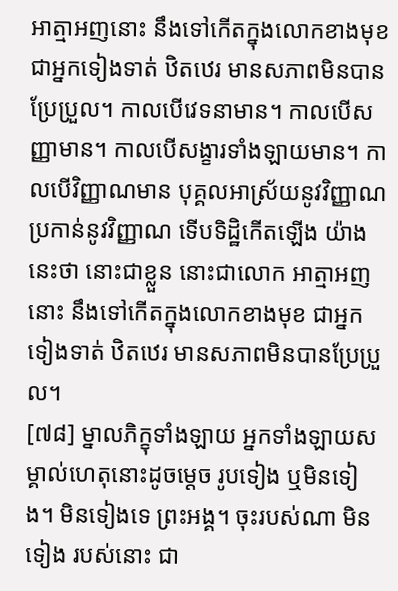អាត្មាអញនោះ នឹងទៅកើតក្នុងលោកខាងមុខ ជាអ្នកទៀងទាត់ ឋិតឋេរ មានសភាពមិនបានប្រែប្រួល។ កាលបើវេទនាមាន។ កាលបើសញ្ញាមាន។ កាលបើសង្ខារទាំងឡាយមាន។ កាលបើវិញ្ញាណមាន បុគ្គលអាស្រ័យនូវវិញ្ញាណ ប្រកាន់នូវវិញ្ញាណ ទើបទិដ្ឋិកើតឡើង យ៉ាងនេះថា នោះជាខ្លួន នោះជាលោក អាត្មាអញនោះ នឹងទៅកើតក្នុងលោកខាងមុខ ជាអ្នកទៀងទាត់ ឋិតឋេរ មានសភាពមិនបានប្រែប្រួល។
[៧៨] ម្នាលភិក្ខុទាំងឡាយ អ្នកទាំងឡាយសម្គាល់ហេតុនោះដូចម្តេច រូបទៀង ឬមិនទៀង។ មិនទៀងទេ ព្រះអង្គ។ ចុះរបស់ណា មិនទៀង របស់នោះ ជា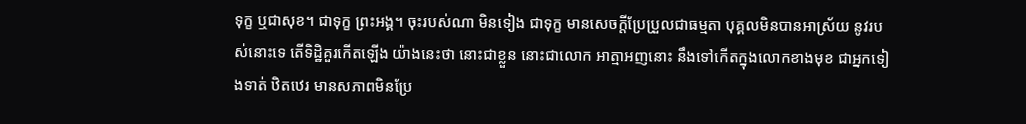ទុក្ខ ឬជាសុខ។ ជាទុក្ខ ព្រះអង្គ។ ចុះរបស់ណា មិនទៀង ជាទុក្ខ មានសេចក្តីប្រែប្រួលជាធម្មតា បុគ្គលមិនបានអាស្រ័យ នូវរបស់នោះទេ តើទិដ្ឋិគួរកើតឡើង យ៉ាងនេះថា នោះជាខ្លួន នោះជាលោក អាត្មាអញនោះ នឹងទៅកើតក្នុងលោកខាងមុខ ជាអ្នកទៀងទាត់ ឋិតឋេរ មានសភាពមិនប្រែ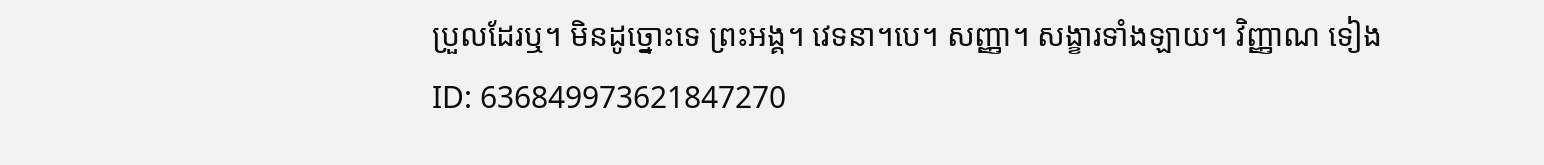ប្រួលដែរឬ។ មិនដូច្នោះទេ ព្រះអង្គ។ វេទនា។បេ។ សញ្ញា។ សង្ខារទាំងឡាយ។ វិញ្ញាណ ទៀង
ID: 636849973621847270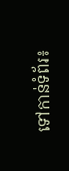ទៅកាន់ទំព័រ៖